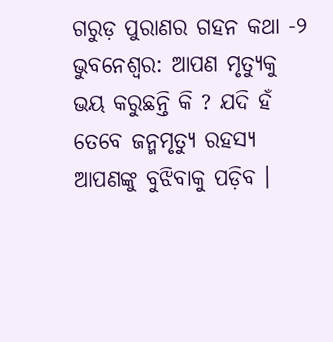ଗରୁଡ଼ ପୁରାଣର ଗହନ କଥା -୨
ଭୁବନେଶ୍ୱର: ଆପଣ ମୃତ୍ୟୁକୁ ଭୟ କରୁଛନ୍ତି କି ? ଯଦି ହଁ ତେବେ ଜନ୍ମମୃତ୍ୟୁ ରହସ୍ୟ ଆପଣଙ୍କୁ ବୁଝିବାକୁ ପଡ଼ିବ ।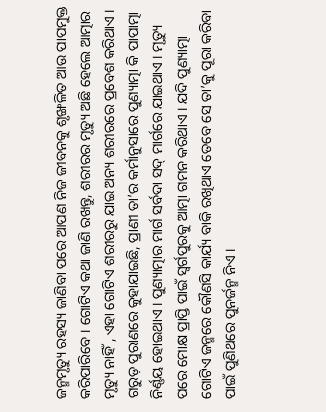ଜନ୍ମମୃତ୍ୟୁ ରହସ୍ୟ ଜାଣିବା ପରେ ଆପଣ ନିଜ ଜୀବନକୁ ଶୃଙ୍ଖଳିତ ଆଉ ପାପମୁକ୍ତ କରିପାରିବେ । ଗୋଟିଏ କଥା ଜାଣି ରଖନ୍ତୁ, ଶରୀରର ମୃତ୍ୟୁ ଅଛି ହେଲେ ଆତ୍ମାର ମୃତ୍ୟୁ ନାହିଁ , ଏହା ଗୋଟିଏ ଶରୀରରୁ ଯାଇ ଅନ୍ୟ ଶରୀରରେ ପ୍ରବେଶ କରିଥାଏ । ଗରୁଡ଼ ପୁରାଣରେ କୁହାଯାଇଛି, ପ୍ରାଣୀ ତା’ର କର୍ମାନୁସାରେ ପୁଣ୍ୟାତ୍ମା କି ପାପାତ୍ମା ନିର୍ଣ୍ଣୟ ହୋଇଥାଏ । ପୁଣ୍ୟାତ୍ମାର ମାର୍ଗ ସର୍ବଦା ସଦ୍ ମାର୍ଗରେ ଯାଇଥାଏ । ମୃତ୍ୟୁ ପରେ ମୋକ୍ଷ ପ୍ରାପ୍ତି ପାଇଁ ସ୍ୱର୍ଗପୁରକୁ ଆତ୍ମା ଗମନ କରିଥାଏ । ଯଦି ପୁଣ୍ୟାତ୍ମା ଗୋଟିଏ ଜନ୍ମରେ କୌଣସି କାର୍ଯ୍ୟ ବାକି ରଖିଥାଏ ତେବେ ସେ ତା’କୁ ପୂରା କରିବା ପାଇଁ ପୁଣିଥରେ ପୁନର୍ଜନ୍ମ ନିଏ ।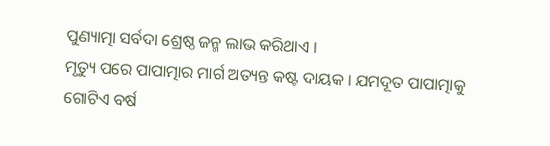ପୁଣ୍ୟାତ୍ମା ସର୍ବଦା ଶ୍ରେଷ୍ଠ ଜନ୍ମ ଲାଭ କରିଥାଏ ।
ମୃତ୍ୟୁ ପରେ ପାପାତ୍ମାର ମାର୍ଗ ଅତ୍ୟନ୍ତ କଷ୍ଟ ଦାୟକ । ଯମଦୂତ ପାପାତ୍ମାକୁ ଗୋଟିଏ ବର୍ଷ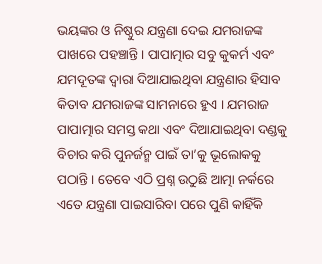ଭୟଙ୍କର ଓ ନିଷ୍ଠୁର ଯନ୍ତ୍ରଣା ଦେଇ ଯମରାଜଙ୍କ ପାଖରେ ପହଞ୍ଚାନ୍ତି । ପାପାତ୍ମାର ସବୁ କୁକର୍ମ ଏବଂ ଯମଦୂତଙ୍କ ଦ୍ୱାରା ଦିଆଯାଇଥିବା ଯନ୍ତ୍ରଣାର ହିସାବ କିତାବ ଯମରାଜଙ୍କ ସାମନାରେ ହୁଏ । ଯମରାଜ ପାପାତ୍ମାର ସମସ୍ତ କଥା ଏବଂ ଦିଆଯାଇଥିବା ଦଣ୍ଡକୁ ବିଚାର କରି ପୁନର୍ଜନ୍ମ ପାଇଁ ତା’କୁ ଭୂଲୋକକୁ ପଠାନ୍ତି । ତେବେ ଏଠି ପ୍ରଶ୍ନ ଉଠୁଛି ଆତ୍ମା ନର୍କରେ ଏତେ ଯନ୍ତ୍ରଣା ପାଇସାରିବା ପରେ ପୁଣି କାହିଁକି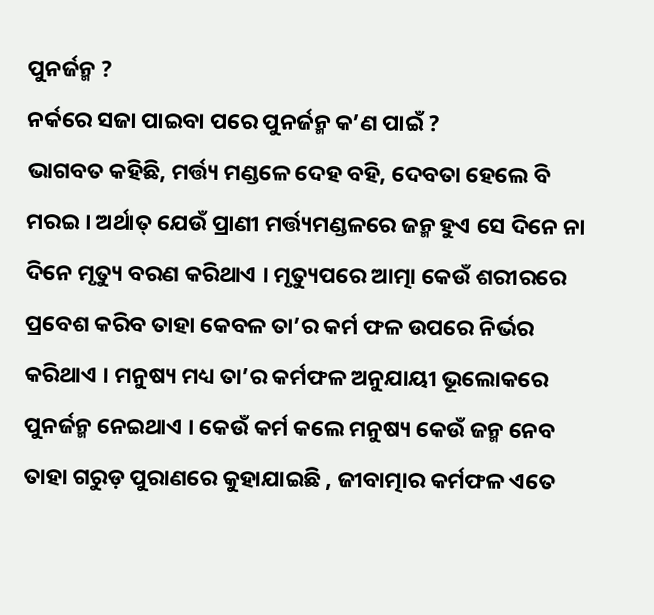ପୁନର୍ଜନ୍ମ ?
ନର୍କରେ ସଜା ପାଇବା ପରେ ପୁନର୍ଜନ୍ମ କ’ଣ ପାଇଁ ?
ଭାଗବତ କହିଛି, ମର୍ତ୍ତ୍ୟ ମଣ୍ଡଳେ ଦେହ ବହି, ଦେବତା ହେଲେ ବି ମରଇ । ଅର୍ଥାତ୍ ଯେଉଁ ପ୍ରାଣୀ ମର୍ତ୍ତ୍ୟମଣ୍ଡଳରେ ଜନ୍ମ ହୁଏ ସେ ଦିନେ ନା ଦିନେ ମୃତ୍ୟୁ ବରଣ କରିଥାଏ । ମୃତ୍ୟୁପରେ ଆତ୍ମା କେଉଁ ଶରୀରରେ ପ୍ରବେଶ କରିବ ତାହା କେବଳ ତା’ର କର୍ମ ଫଳ ଉପରେ ନିର୍ଭର କରିଥାଏ । ମନୁଷ୍ୟ ମଧ୍ୟ ତା’ର କର୍ମଫଳ ଅନୁଯାୟୀ ଭୂଲୋକରେ ପୁନର୍ଜନ୍ମ ନେଇଥାଏ । କେଉଁ କର୍ମ କଲେ ମନୁଷ୍ୟ କେଉଁ ଜନ୍ମ ନେବ ତାହା ଗରୁଡ଼ ପୁରାଣରେ କୁହାଯାଇଛି , ଜୀବାତ୍ମାର କର୍ମଫଳ ଏତେ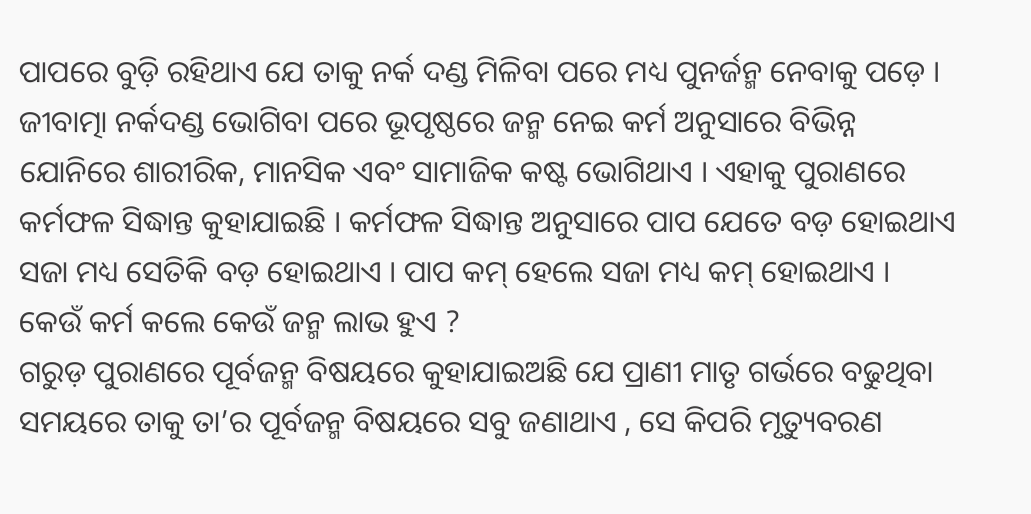ପାପରେ ବୁଡ଼ି ରହିଥାଏ ଯେ ତାକୁ ନର୍କ ଦଣ୍ଡ ମିଳିବା ପରେ ମଧ୍ୟ ପୁନର୍ଜନ୍ମ ନେବାକୁ ପଡ଼େ । ଜୀବାତ୍ମା ନର୍କଦଣ୍ଡ ଭୋଗିବା ପରେ ଭୂପୃଷ୍ଠରେ ଜନ୍ମ ନେଇ କର୍ମ ଅନୁସାରେ ବିଭିନ୍ନ ଯୋନିରେ ଶାରୀରିକ, ମାନସିକ ଏବଂ ସାମାଜିକ କଷ୍ଟ ଭୋଗିଥାଏ । ଏହାକୁ ପୁରାଣରେ କର୍ମଫଳ ସିଦ୍ଧାନ୍ତ କୁହାଯାଇଛି । କର୍ମଫଳ ସିଦ୍ଧାନ୍ତ ଅନୁସାରେ ପାପ ଯେତେ ବଡ଼ ହୋଇଥାଏ ସଜା ମଧ୍ୟ ସେତିକି ବଡ଼ ହୋଇଥାଏ । ପାପ କମ୍ ହେଲେ ସଜା ମଧ୍ୟ କମ୍ ହୋଇଥାଏ ।
କେଉଁ କର୍ମ କଲେ କେଉଁ ଜନ୍ମ ଲାଭ ହୁଏ ?
ଗରୁଡ଼ ପୁରାଣରେ ପୂର୍ବଜନ୍ମ ବିଷୟରେ କୁହାଯାଇଅଛି ଯେ ପ୍ରାଣୀ ମାତୃ ଗର୍ଭରେ ବଢୁଥିବା ସମୟରେ ତାକୁ ତା’ର ପୂର୍ବଜନ୍ମ ବିଷୟରେ ସବୁ ଜଣାଥାଏ , ସେ କିପରି ମୃତ୍ୟୁବରଣ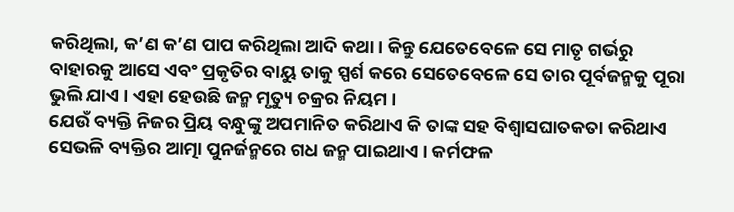କରିଥିଲା, କ’ଣ କ’ଣ ପାପ କରିଥିଲା ଆଦି କଥା । କିନ୍ତୁ ଯେତେବେଳେ ସେ ମାତୃ ଗର୍ଭରୁ ବାହାରକୁ ଆସେ ଏବଂ ପ୍ରକୃତିର ବାୟୁ ତାକୁ ସ୍ପର୍ଶ କରେ ସେତେବେଳେ ସେ ତାର ପୂର୍ବଜନ୍ମକୁ ପୂରା ଭୁଲି ଯାଏ । ଏହା ହେଉଛି ଜନ୍ମ ମୃତ୍ୟୁ ଚକ୍ରର ନିୟମ ।
ଯେଉଁ ବ୍ୟକ୍ତି ନିଜର ପ୍ରିୟ ବନ୍ଧୁଙ୍କୁ ଅପମାନିତ କରିଥାଏ କି ତାଙ୍କ ସହ ବିଶ୍ୱାସଘାତକତା କରିଥାଏ ସେଭଳି ବ୍ୟକ୍ତିର ଆତ୍ମା ପୁନର୍ଜନ୍ମରେ ଗଧ ଜନ୍ମ ପାଇଥାଏ । କର୍ମଫଳ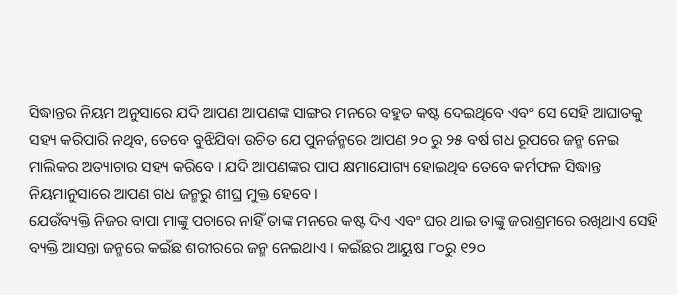ସିଦ୍ଧାନ୍ତର ନିୟମ ଅନୁସାରେ ଯଦି ଆପଣ ଆପଣଙ୍କ ସାଙ୍ଗର ମନରେ ବହୁତ କଷ୍ଟ ଦେଇଥିବେ ଏବଂ ସେ ସେହି ଆଘାତକୁ ସହ୍ୟ କରିପାରି ନଥିବ, ତେବେ ବୁଝିଯିବା ଉଚିତ ଯେ ପୁନର୍ଜନ୍ମରେ ଆପଣ ୨୦ ରୁ ୨୫ ବର୍ଷ ଗଧ ରୂପରେ ଜନ୍ମ ନେଇ ମାଲିକର ଅତ୍ୟାଚାର ସହ୍ୟ କରିବେ । ଯଦି ଆପଣଙ୍କର ପାପ କ୍ଷମାଯୋଗ୍ୟ ହୋଇଥିବ ତେବେ କର୍ମଫଳ ସିଦ୍ଧାନ୍ତ ନିୟମାନୁସାରେ ଆପଣ ଗଧ ଜନ୍ମରୁ ଶୀଘ୍ର ମୁକ୍ତ ହେବେ ।
ଯେଉଁବ୍ୟକ୍ତି ନିଜର ବାପା ମାଙ୍କୁ ପଚାରେ ନାହିଁ ତାଙ୍କ ମନରେ କଷ୍ଟ ଦିଏ ଏବଂ ଘର ଥାଇ ତାଙ୍କୁ ଜରାଶ୍ରମରେ ରଖିଥାଏ ସେହି ବ୍ୟକ୍ତି ଆସନ୍ତା ଜନ୍ମରେ କଇଁଛ ଶରୀରରେ ଜନ୍ମ ନେଇଥାଏ । କଇଁଛର ଆୟୁଷ ୮୦ରୁ ୧୨୦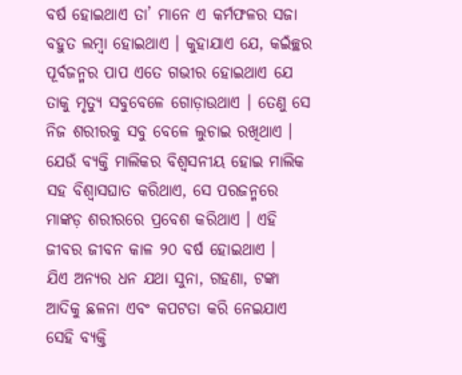ବର୍ଷ ହୋଇଥାଏ ତା’ ମାନେ ଏ କର୍ମଫଳର ସଜା ବହୁତ ଲମ୍ବା ହୋଇଥାଏ । କୁହାଯାଏ ଯେ, କଇଁଚ୍ଛର ପୂର୍ବଜନ୍ମର ପାପ ଏତେ ଗଭୀର ହୋଇଥାଏ ଯେ ତାକୁ ମୃତ୍ୟୁ ସବୁବେଳେ ଗୋଡ଼ାଉଥାଏ । ତେଣୁ ସେ ନିଜ ଶରୀରକୁ ସବୁ ବେଳେ ଲୁଚାଇ ରଖିଥାଏ ।
ଯେଉଁ ବ୍ୟକ୍ତି ମାଲିକର ବିଶ୍ୱସନୀୟ ହୋଇ ମାଲିକ ସହ ବିଶ୍ୱାସଘାତ କରିଥାଏ, ସେ ପରଜନ୍ମରେ ମାଙ୍କଡ଼ ଶରୀରରେ ପ୍ରବେଶ କରିଥାଏ । ଏହି ଜୀବର ଜୀବନ କାଳ ୨୦ ବର୍ଷ ହୋଇଥାଏ ।
ଯିଏ ଅନ୍ୟର ଧନ ଯଥା ସୁନା, ଗହଣା, ଟଙ୍କା ଆଦିକୁ ଛଳନା ଏବଂ କପଟତା କରି ନେଇଯାଏ ସେହି ବ୍ୟକ୍ତି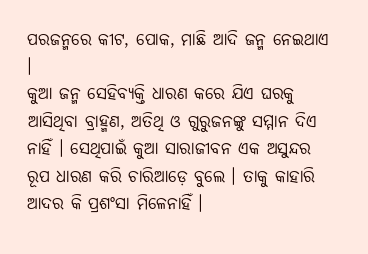ପରଜନ୍ମରେ କୀଟ, ପୋକ, ମାଛି ଆଦି ଜନ୍ମ ନେଇଥାଏ ।
କୁଆ ଜନ୍ମ ସେହିବ୍ୟକ୍ତି ଧାରଣ କରେ ଯିଏ ଘରକୁ ଆସିଥିବା ବ୍ରାହ୍ମଣ, ଅତିଥି ଓ ଗୁରୁଜନଙ୍କୁ ସମ୍ମାନ ଦିଏ ନାହିଁ । ସେଥିପାଇଁ କୁଆ ସାରାଜୀବନ ଏକ ଅସୁନ୍ଦର ରୂପ ଧାରଣ କରି ଚାରିଆଡ଼େ ବୁଲେ । ତାକୁ କାହାରି ଆଦର କି ପ୍ରଶଂସା ମିଳେନାହିଁ ।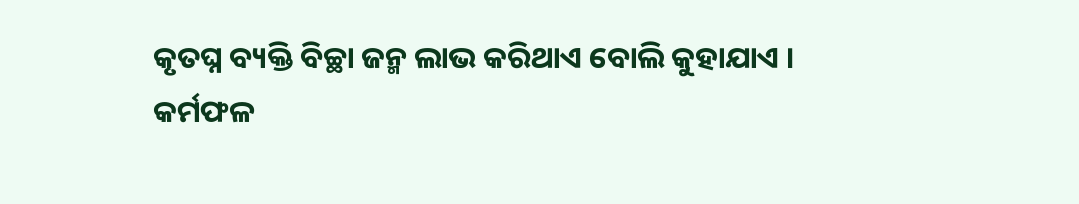କୃତଘ୍ନ ବ୍ୟକ୍ତି ବିଚ୍ଛା ଜନ୍ମ ଲାଭ କରିଥାଏ ବୋଲି କୁହାଯାଏ ।
କର୍ମଫଳ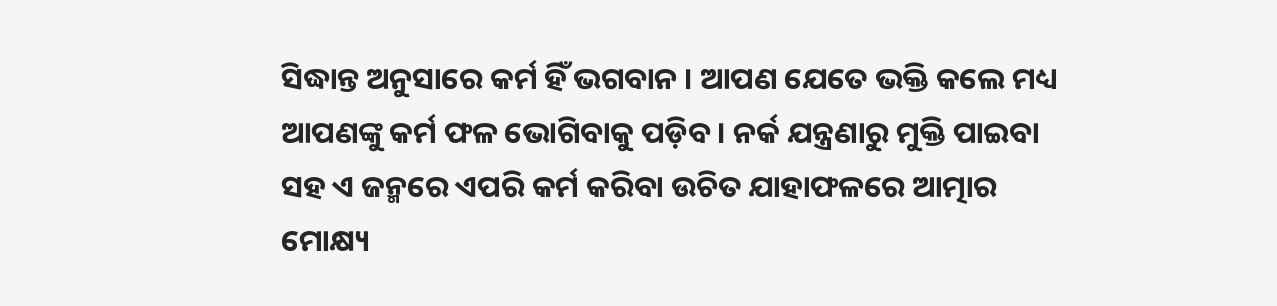ସିଦ୍ଧାନ୍ତ ଅନୁସାରେ କର୍ମ ହିଁ ଭଗବାନ । ଆପଣ ଯେତେ ଭକ୍ତି କଲେ ମଧ୍ୟ ଆପଣଙ୍କୁ କର୍ମ ଫଳ ଭୋଗିବାକୁ ପଡ଼ିବ । ନର୍କ ଯନ୍ତ୍ରଣାରୁ ମୁକ୍ତି ପାଇବା ସହ ଏ ଜନ୍ମରେ ଏପରି କର୍ମ କରିବା ଉଚିତ ଯାହାଫଳରେ ଆତ୍ମାର ମୋକ୍ଷ୍ୟ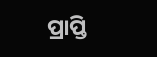ପ୍ରାପ୍ତି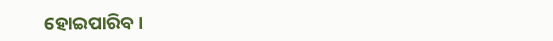ହୋଇପାରିବ ।